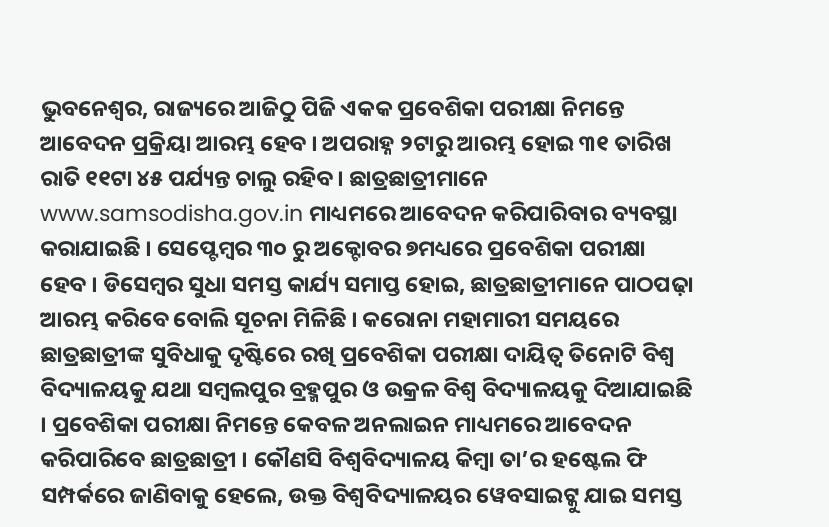ଭୁବନେଶ୍ୱର, ରାଜ୍ୟରେ ଆଜିଠୁ ପିଜି ଏକକ ପ୍ରବେଶିକା ପରୀକ୍ଷା ନିମନ୍ତେ ଆବେଦନ ପ୍ରକ୍ରିୟା ଆରମ୍ଭ ହେବ । ଅପରାହ୍ନ ୨ଟାରୁ ଆରମ୍ଭ ହୋଇ ୩୧ ତାରିଖ ରାତି ୧୧ଟା ୪୫ ପର୍ଯ୍ୟନ୍ତ ଚାଲୁ ରହିବ । ଛାତ୍ରଛାତ୍ରୀମାନେ www.samsodisha.gov.in ମାଧ୍ୟମରେ ଆବେଦନ କରିପାରିବାର ବ୍ୟବସ୍ଥା କରାଯାଇଛି । ସେପ୍ଟେମ୍ବର ୩୦ ରୁ ଅକ୍ଟୋବର ୭ମଧ୍ୟରେ ପ୍ରବେଶିକା ପରୀକ୍ଷା ହେବ । ଡିସେମ୍ବର ସୁଧା ସମସ୍ତ କାର୍ଯ୍ୟ ସମାପ୍ତ ହୋଇ, ଛାତ୍ରଛାତ୍ରୀମାନେ ପାଠପଢ଼ା ଆରମ୍ଭ କରିବେ ବୋଲି ସୂଚନା ମିଳିଛି । କରୋନା ମହାମାରୀ ସମୟରେ ଛାତ୍ରଛାତ୍ରୀଙ୍କ ସୁବିଧାକୁ ଦୃଷ୍ଟିରେ ରଖି ପ୍ରବେଶିକା ପରୀକ୍ଷା ଦାୟିତ୍ୱ ତିନୋଟି ବିଶ୍ୱ ବିଦ୍ୟାଳୟକୁ ଯଥା ସମ୍ବଲପୁର ବ୍ରହ୍ମପୁର ଓ ଉକ୍ରଳ ବିଶ୍ୱ ବିଦ୍ୟାଳୟକୁ ଦିଆଯାଇଛି । ପ୍ରବେଶିକା ପରୀକ୍ଷା ନିମନ୍ତେ କେବଳ ଅନଲାଇନ ମାଧ୍ୟମରେ ଆବେଦନ କରିପାରିବେ ଛାତ୍ରଛାତ୍ରୀ । କୌଣସି ବିଶ୍ୱବିଦ୍ୟାଳୟ କିମ୍ବା ତା’ର ହଷ୍ଟେଲ ଫି ସମ୍ପର୍କରେ ଜାଣିବାକୁ ହେଲେ, ଉକ୍ତ ବିଶ୍ୱବିଦ୍ୟାଳୟର ୱେବସାଇଟ୍କୁ ଯାଇ ସମସ୍ତ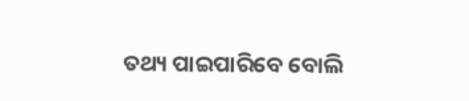ତଥ୍ୟ ପାଇପାରିବେ ବୋଲି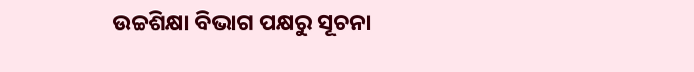ଉଚ୍ଚଶିକ୍ଷା ବିଭାଗ ପକ୍ଷରୁ ସୂଚନା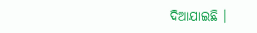ଦିଆଯାଇଛି ।